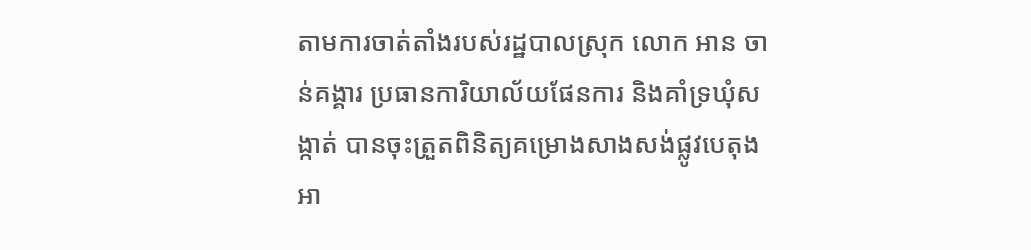តាមការចាត់តាំងរបស់រដ្ឋបាលស្រុក លោក អាន ចាន់គង្គារ ប្រធានការិយាល័យផែនការ និងគាំទ្រឃុំសង្កាត់ បានចុះត្រួតពិនិត្យគម្រោងសាងសង់ផ្លូវបេតុងអា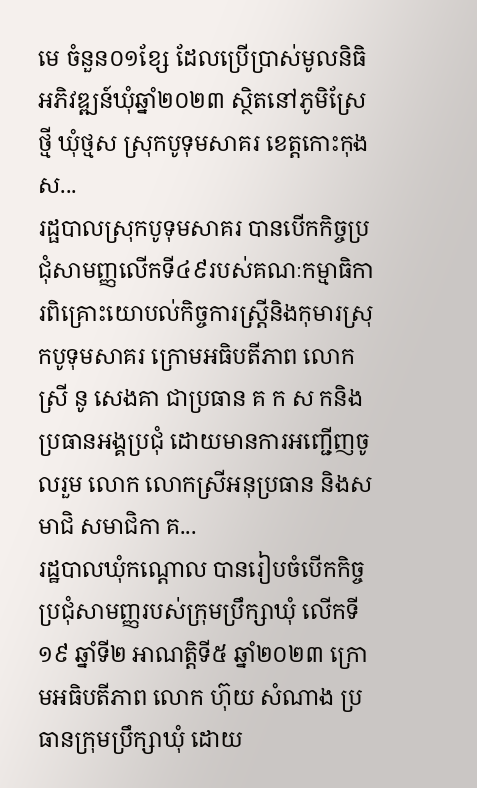មេ ចំនួន០១ខ្សែ ដែលប្រើប្រាស់មូលនិធិអភិវឌ្ឍន៍ឃុំឆ្នាំ២០២៣ ស្ថិតនៅភូមិស្រែថ្មី ឃុំថ្មស ស្រុកបូទុមសាគរ ខេត្តកោះកុង ស...
រដ្ផបាលស្រុកបូទុមសាគរ បានបើកកិច្ចប្រជុំសាមញ្ញលើកទី៤៩របស់គណៈកម្មាធិការពិគ្រោះយោបល់កិច្ចការស្ត្រីនិងកុមារស្រុកបូទុមសាគរ ក្រោមអធិបតីភាព លោកស្រី នូ សេងគា ជាប្រធាន គ ក ស កនិងប្រធានអង្គប្រជុំ ដោយមានការអញ្ជើញចូលរួម លោក លោកស្រីអនុប្រធាន និងសមាជិ សមាជិកា គ...
រដ្ឋបាលឃុំកណ្ដោល បានរៀបចំបើកកិច្ចប្រជុំសាមញ្ញរបស់ក្រុមប្រឹក្សាឃុំ លើកទី១៩ ឆ្នាំទី២ អាណត្តិទី៥ ឆ្នាំ២០២៣ ក្រោមអធិបតីភាព លោក ហ៊ុយ សំណាង ប្រធានក្រុមប្រឹក្សាឃុំ ដោយ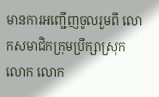មានការអញ្ជើញចូលរួមពី លោកសមាជិកក្រុមប្រឹក្សាស្រុក លោក លោក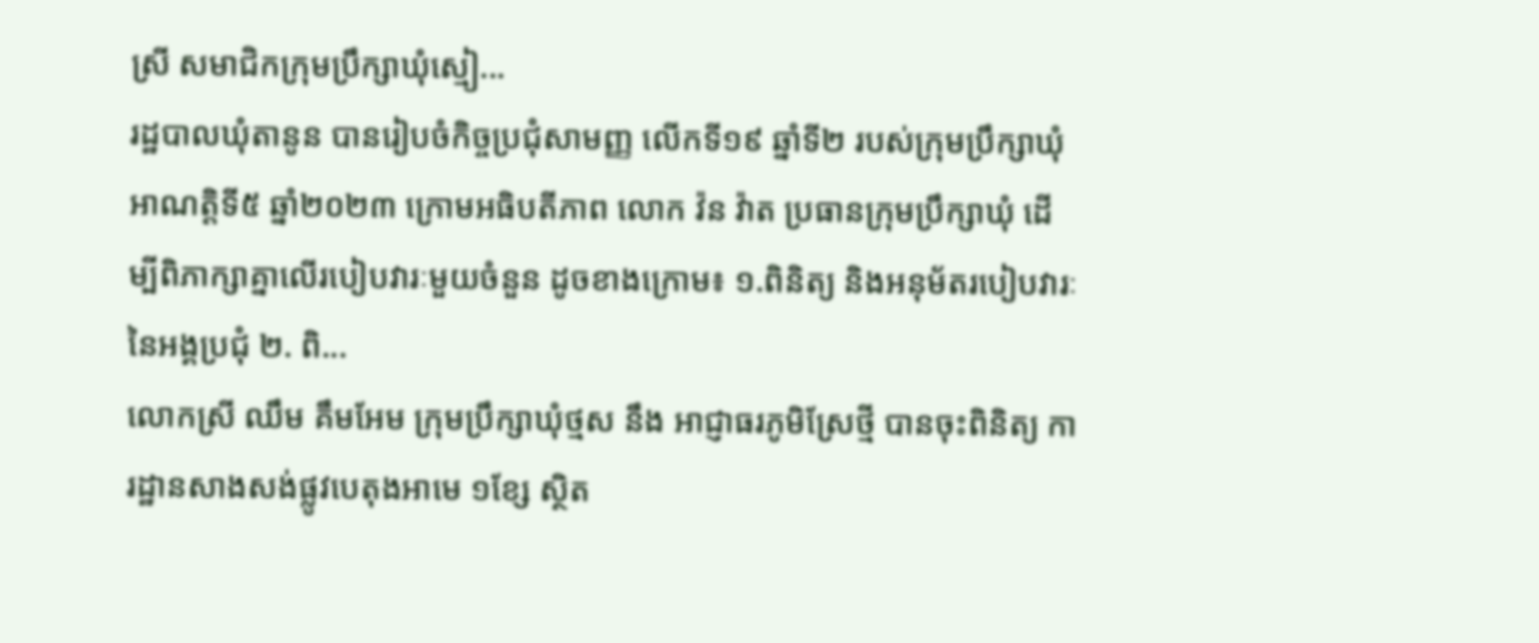ស្រី សមាជិកក្រុមប្រឹក្សាឃុំស្មៀ...
រដ្ឋបាលឃុំតានូន បានរៀបចំកិច្ចប្រជុំសាមញ្ញ លើកទី១៩ ឆ្នាំទី២ របស់ក្រុមប្រឹក្សាឃុំ អាណត្តិទី៥ ឆ្នាំ២០២៣ ក្រោមអធិបតីភាព លោក វ៉ន វ៉ាត ប្រធានក្រុមប្រឹក្សាឃុំ ដើម្បីពិភាក្សាគ្នាលើរបៀបវារៈមួយចំនួន ដូចខាងក្រោម៖ ១.ពិនិត្យ និងអនុម័តរបៀបវារៈនៃអង្គប្រជុំ ២. ពិ...
លោកស្រី ឈឹម គឹមអែម ក្រុមប្រឹក្សាឃុំថ្មស នឹង អាជ្ញាធរភូមិស្រែថ្មី បានចុះពិនិត្យ ការដ្ឋានសាងសង់ផ្លូវបេតុងអាមេ ១ខ្សែ ស្ថិត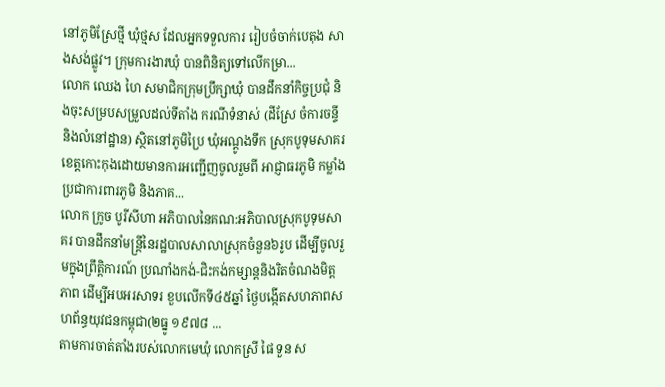នៅភូមិស្រែថ្មី ឃុំថ្មស ដែលអ្នកទទួលការ រៀបចំចាក់បេតុង សាងសង់ផ្លូវ។ ក្រុមការងារឃុំ បានពិនិត្យទៅលើកម្រា...
លោក ឈេង ហៃ សមាជិកក្រុមប្រឹក្សាឃុំ បានដឹកនាំកិច្ចប្រជុំ និងចុះសម្របសម្រួលដល់ទីតាំង ករណីទំនាស់ (ដីស្រែ ចំការចន្ទី និងលំនៅដ្ឋាន) ស្ថិតនៅភូមិប្រៃ ឃុំអណ្តូងទឹក ស្រុកបូទុមសាគរ ខេត្តកោះកុងដោយមានការអញ្ជើញចូលរួមពី អាជ្ញាធរភូមិ កម្លាំងប្រជាការពារភូមិ និងភាគ...
លោក ក្រូច បូរីសីហា អភិបាលនៃគណ:អភិបាលស្រុកបូទុមសាគរ បានដឹកនាំមន្រ្តីនៃរដ្ឋបាលសាលាស្រុកចំនួន៦រូប ដើម្បីចូលរួមក្នុងព្រឹត្តិការណ៍ ប្រណាំងកង់-ជិះកង់កម្សាន្តនិងរិតចំណងមិត្តភាព ដើម្បីអបអរសាទរ ខួបលើកទី៤៥ឆ្នាំ ថ្ងៃបង្កើតសហភាពសហព័ន្ធយុវជនកម្ពុជា(២ធ្នូ ១៩៧៨ ...
តាមការចាត់តាំងរបស់លោកមេឃុំ លោកស្រី ផៃ ទួន ស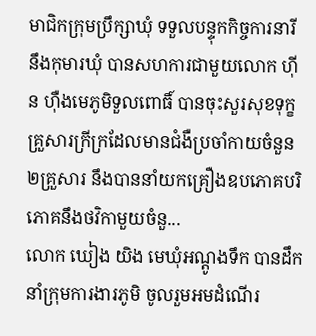មាជិកក្រុមប្រឹក្សាឃុំ ទទួលបន្ទុកកិច្ចការនារី នឹងកុមារឃុំ បានសហការជាមួយលោក ហ៊ីន ហ៊ឺងមេភូមិទួលពោធិ៍ បានចុះសួរសុខទុក្ខគ្រួសារក្រីក្រដែលមានជំងឺប្រចាំកាយចំនួន២គ្រួសារ នឹងបាននាំយកគ្រឿងឧបភោគបរិភោគនឹងថវិកាមួយចំនួ...
លោក ឃៀង យិង មេឃុំអណ្តូងទឹក បានដឹកនាំក្រុមការងារភូមិ ចូលរួមអមដំណើរ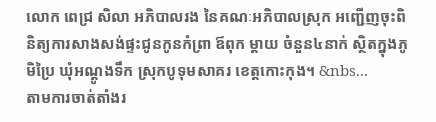លោក ពេជ្រ សិលា អភិបាលរង នៃគណៈអភិបាលស្រុក អញ្ជើញចុះពិនិត្យការសាងសង់ផ្ទះជូនកូនកំព្រា ឪពុក ម្តាយ ចំនួន៤នាក់ ស្ថិតក្នុងភូមិប្រៃ ឃុំអណ្តូងទឹក ស្រុកបូទុមសាគរ ខេត្តកោះកុង។ &nbs...
តាមការចាត់តាំងរ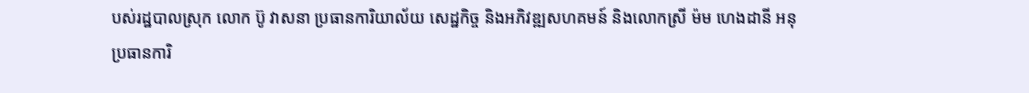បស់រដ្ឋបាលស្រុក លោក ប៊ូ វាសនា ប្រធានការិយាល័យ សេដ្ឋកិច្ច និងអភិវឌ្ឍសហគមន៍ និងលោកស្រី ម៉ម ហេងដានី អនុប្រធានការិ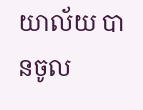យាល័យ បានចូល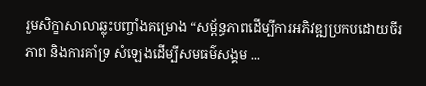រួមសិក្ខាសាលាឆ្លុះបញ្ចាំងគម្រោង “សម្ព័ន្ធភាពដើម្បីការអភិវឌ្ឍប្រកបដោយចីរភាព និងការគាំទ្រ សំឡេងដើម្បីសមធម៌សង្គម ...